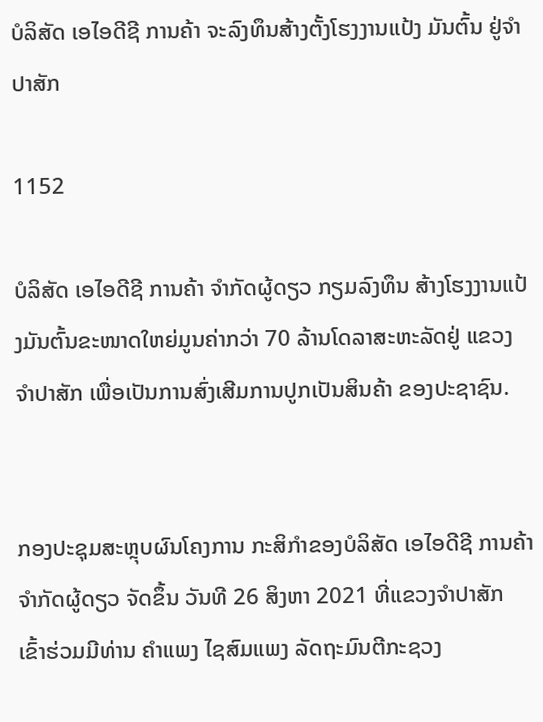ບໍລິສັດ ເອໄອດີຊີ ການຄ້າ ຈະລົງທຶນສ້າງຕັ້ງໂຮງງານແປ້ງ ມັນຕົ້ນ ຢູ່ຈໍາປາສັກ

1152

ບໍລິສັດ ເອໄອດີຊີ ການຄ້າ ຈໍາກັດຜູ້ດຽວ ກຽມລົງທຶນ ສ້າງໂຮງງານແປ້ງມັນຕົ້ນຂະໜາດໃຫຍ່ມູນຄ່າກວ່າ 70 ລ້ານໂດລາສະຫະລັດຢູ່ ແຂວງ ຈຳປາສັກ ເພື່ອເປັນການສົ່ງເສີມການປູກເປັນສິນຄ້າ ຂອງປະຊາຊົນ.


ກອງປະຊຸມສະຫຼຸບຜົນໂຄງການ ກະສິກໍາຂອງບໍລິສັດ ເອໄອດີຊີ ການຄ້າ ຈໍາກັດຜູ້ດຽວ ຈັດຂຶ້ນ ວັນທີ 26 ສິງຫາ 2021 ທີ່ແຂວງຈຳປາສັກ ເຂົ້າຮ່ວມມີທ່ານ ຄໍາແພງ ໄຊສົມແພງ ລັດຖະມົນຕີກະຊວງ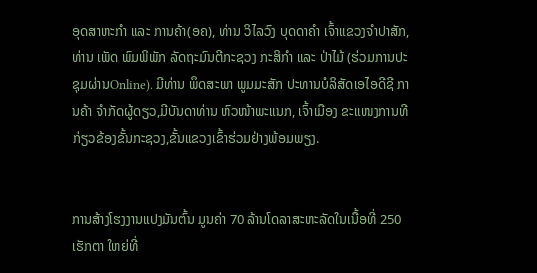ອຸດສາຫະກຳ ແລະ ການຄ້າ(ອຄ), ທ່ານ ວິໄລວົງ ບຸດດາຄໍາ ເຈົ້າແຂວງຈໍາປາສັກ, ທ່ານ ເພັດ ພົມພິພັກ ລັດຖະມົນຕີກະຊວງ ກະສິກໍາ ແລະ ປ່າໄມ້ (ຮ່ວມການປະຊຸມຜ່ານOnline). ມີທ່ານ ພຶດສະພາ ພູມມະສັກ ປະທານບໍລິສັດເອໄອດີຊີ ການຄ້າ ຈໍາກັດຜູ້ດຽວ,ມີບັນດາທ່ານ ຫົວໜ້າພະແນກ, ເຈົ້າເມືອງ ຂະແໜງການທີກ່ຽວຂ້ອງຂັ້ນກະຊວງ,ຂັ້ນແຂວງເຂົ້າຮ່ວມຢ່າງພ້ອມພຽງ.


ການສ້າງໂຮງງານແປງມັນຕົ້ນ ມູນຄ່າ 70 ລ້ານໂດລາສະຫະລັດໃນເນື້ອທີ່ 250 ເຮັກຕາ ໃຫຍ່ທີ່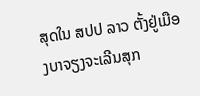ສຸດໃນ ສປປ ລາວ ຕັ້ງຢູ່ເມືອງບາຈຽງຈະເລີນສຸກ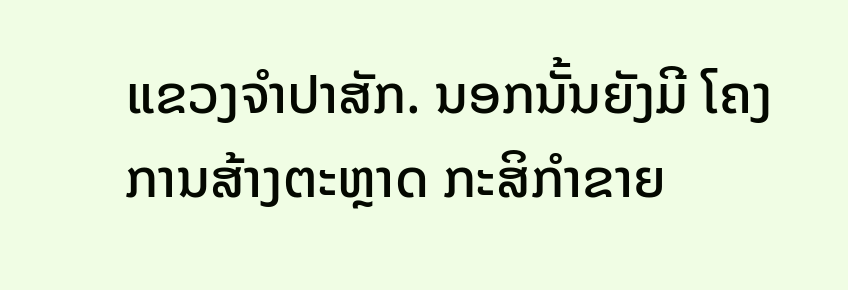ແຂວງຈໍາປາສັກ. ນອກນັ້ນຍັງມີ ໂຄງການສ້າງຕະຫຼາດ ກະສິກຳຂາຍ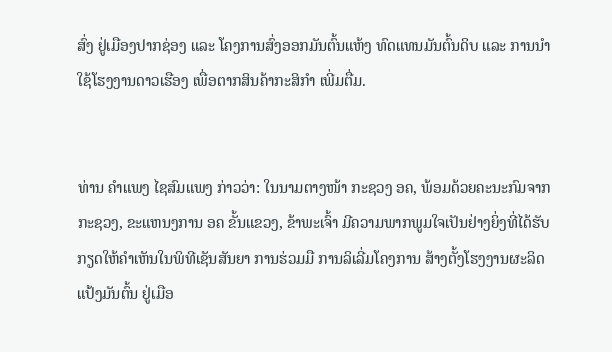ສົ່ງ ຢູ່ເມືອງປາກຊ່ອງ ແລະ ໂຄງການສົ່ງອອກມັນຕົ້ນແຫ້ງ ທົດແທນມັນຕົ້ນດິບ ແລະ ການນຳໃຊ້ໂຮງງານດາວເຮືອງ ເພື່ອຕາກສິນຄ້າກະສິກຳ ເພີ່ມຕື່ມ.


ທ່ານ ຄໍາແພງ ໄຊສົມແພງ ກ່າວວ່າ: ໃນນາມຕາງໜ້າ ກະຊວງ ອຄ, ພ້ອມດ້ວຍຄະນະກົມຈາກກະຊວງ, ຂະແຫນງການ ອຄ ຂັ້ນແຂວງ, ຂ້າພະເຈົ້າ ມີຄວາມພາກພູມໃຈເປັນຢ່າງຍິ່ງທີ່ໄດ້ຮັບກຽດໃຫ້ຄຳເຫັນໃນພິທີເຊັນສັນຍາ ການຮ່ວມມື ການລິເລີ່ມໂຄງການ ສ້າງຕັ້ງໂຮງງານຜະລິດແປ້ງມັນຕົ້ນ ຢູ່ເມືອ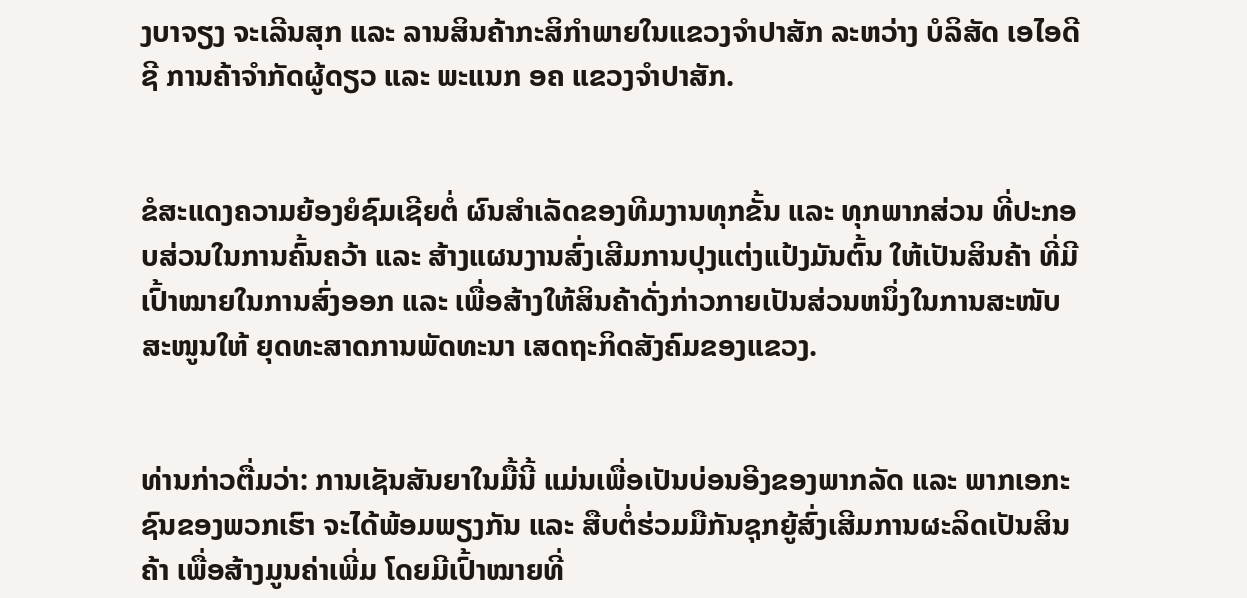ງບາຈຽງ ຈະເລີນສຸກ ແລະ ລານສິນຄ້າກະສິກຳພາຍໃນແຂວງຈຳປາສັກ ລະຫວ່າງ ບໍລິສັດ ເອໄອດີຊີ ການຄ້າຈຳກັດຜູ້ດຽວ ແລະ ພະແນກ ອຄ ແຂວງຈຳປາສັກ.


ຂໍສະແດງຄວາມຍ້ອງຍໍຊົມເຊີຍຕໍ່ ຜົນສຳເລັດຂອງທີມງານທຸກຂັ້ນ ແລະ ທຸກພາກສ່ວນ ທີ່ປະກອບສ່ວນໃນການຄົ້ນຄວ້າ ແລະ ສ້າງແຜນງານສົ່ງເສີມການປຸງແຕ່ງແປ້ງມັນຕົ້ນ ໃຫ້ເປັນສິນຄ້າ ທີ່ມີເປົ້າໝາຍໃນການສົ່ງອອກ ແລະ ເພື່ອສ້າງໃຫ້ສິນຄ້າດັ່ງກ່າວກາຍເປັນສ່ວນຫນຶ່ງໃນການສະໜັບສະໜູນໃຫ້ ຍຸດທະສາດການພັດທະນາ ເສດຖະກິດສັງຄົມຂອງແຂວງ.


ທ່ານກ່າວຕື່ມວ່າ: ການເຊັນສັນຍາໃນມື້ນີ້ ແມ່ນເພື່ອເປັນບ່ອນອີງຂອງພາກລັດ ແລະ ພາກເອກະຊົນຂອງພວກເຮົາ ຈະໄດ້ພ້ອມພຽງກັນ ແລະ ສືບຕໍ່ຮ່ວມມືກັນຊຸກຍູ້ສົ່ງເສີມການຜະລິດເປັນສິນຄ້າ ເພື່ອສ້າງມູນຄ່າເພີ່ມ ໂດຍມີເປົ້າໝາຍທີ່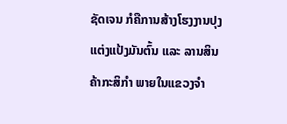ຊັດເຈນ ກໍຄືການສ້າງໂຮງງານປຸງແຕ່ງແປ້ງມັນຕົ້ນ ແລະ ລານສິນຄ້າກະສິກຳ ພາຍໃນແຂວງຈຳ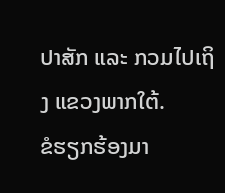ປາສັກ ແລະ ກວມໄປເຖິງ ແຂວງພາກໃຕ້.
ຂໍຮຽກຮ້ອງມາ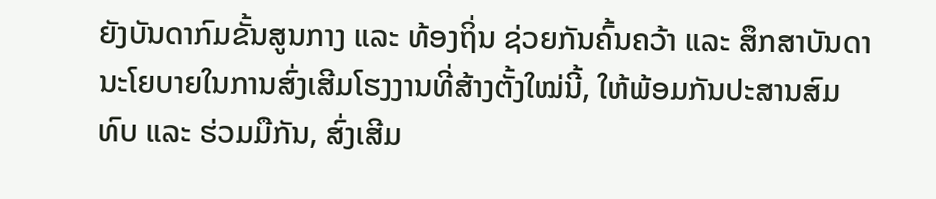ຍັງບັນດາກົມຂັ້ນສູນກາງ ແລະ ທ້ອງຖິ່ນ ຊ່ວຍກັນຄົ້ນຄວ້າ ແລະ ສຶກສາບັນດານະໂຍບາຍໃນການສົ່ງເສີມໂຮງງານທີ່ສ້າງຕັ້ງໃໝ່ນີ້, ໃຫ້ພ້ອມກັນປະສານສົມທົບ ແລະ ຮ່ວມມືກັນ, ສົ່ງເສີມ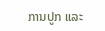ການປູກ ແລະ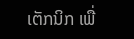ເຕັກນິກ ເພື່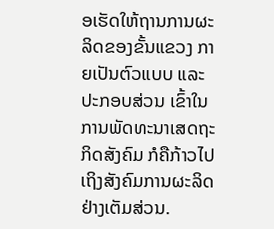ອເຮັດໃຫ້ຖານການຜະລິດຂອງຂັ້ນແຂວງ ກາຍເປັນຕົວແບບ ແລະ ປະກອບສ່ວນ ເຂົ້າໃນການພັດທະນາເສດຖະກິດສັງຄົມ ກໍຄືກ້າວໄປເຖິງສັງຄົມການຜະລິດ ຢ່າງເຕັມສ່ວນ.